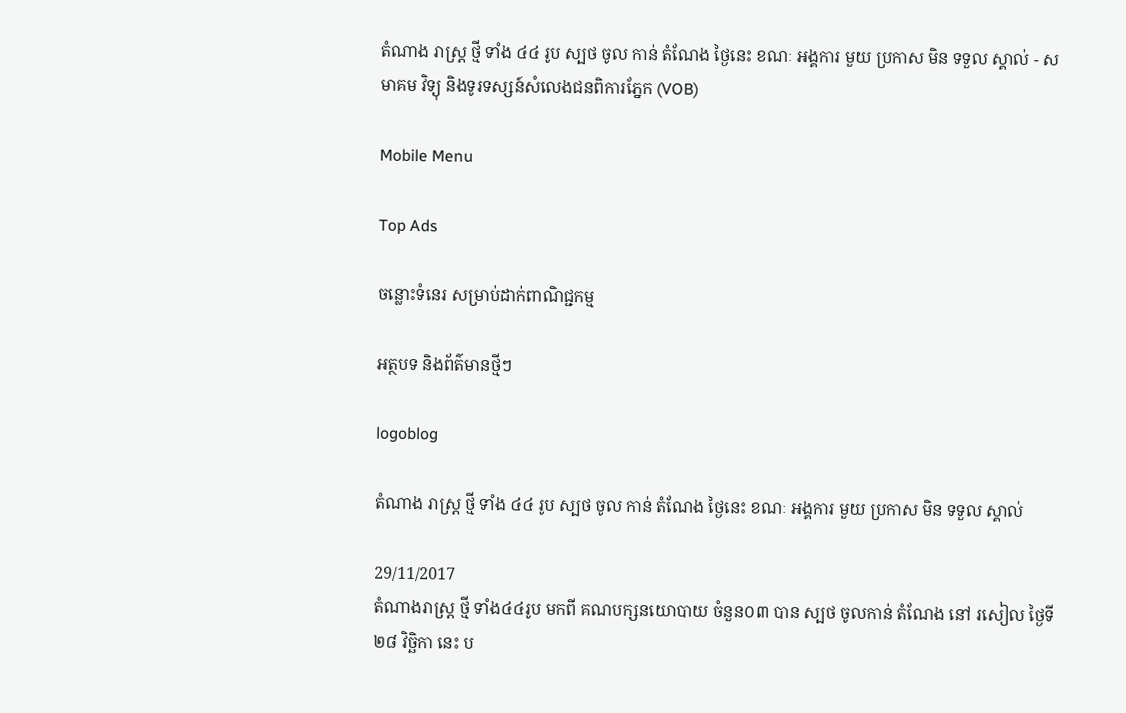តំណាង រាស្ត្រ ថ្មី ទាំង ៤៤ រូប ស្បថ ចូល កាន់ តំណែង ថ្ងៃនេះ ខណៈ អង្គការ មួយ ប្រកាស មិន ទទួល ស្គាល់ - សមាគម វិទ្យុ និងទូរទស្សន៍សំលេងជនពិការភ្នែក (VOB)

Mobile Menu

Top Ads

ចន្លោះទំនេរ សម្រាប់ដាក់ពាណិជ្ជកម្ម

អត្ថបទ និងព័ត៌មានថ្មីៗ

logoblog

តំណាង រាស្ត្រ ថ្មី ទាំង ៤៤ រូប ស្បថ ចូល កាន់ តំណែង ថ្ងៃនេះ ខណៈ អង្គការ មួយ ប្រកាស មិន ទទួល ស្គាល់

29/11/2017
តំណាងរាស្ត្រ ថ្មី ទាំង៤៤រូប មកពី គណបក្សនយោបាយ ចំនួន០៣ បាន ស្បថ ចូលកាន់ តំណែង នៅ រសៀល ថ្ងៃទី ២៨ វិច្ឆិកា នេះ ប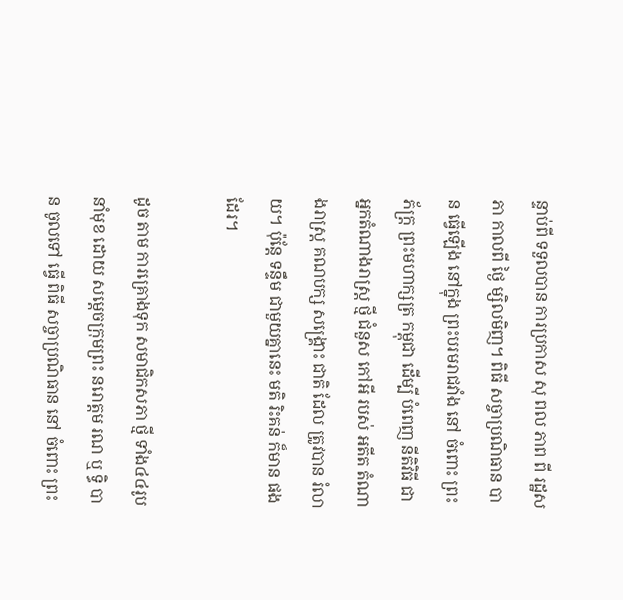ន្ទាប់ពី ទទួលបាន ការប្រកាស សុ ពល ភាព ពី រដ្ឋសភា កាលពី ថ្ងៃ ម្សិលមិញ។ ពិធី សច្ចាប្រណិធាន បាន ធ្វើឡើង នៅក្នុង ព្រះបរមរាជវាំង នៅ ចំពោះ ព្រះភ័ក្ត្រ ព្រះមហាក្សត្រ កម្ពុជា ដើម្បី បំពេញ នីតិវិធី ជា អ្នកតំណាងរាស្ត្រ ថ្មី ជំនួស កៅអី របស់ អតីត តំណាងរាស្ត្រ គណបក្ស សង្គ្រោះ ជាតិ ដែល ត្រូវបាន រំលាយ។ ប៉ុន្តែ ទន្ទឹម ជាមួយគ្នានេះ មតិ រិះគន់ ក៏មាន ផងដែរ។

ដូច តាម ការគ្រោងទុក សមាជិកសភា ថ្មី ទាំង៤៤រូប នាំមុខ ដោយ សម្តេចក្រុមព្រះ នរោត្តម រណ ឬ ទ្ធិ បាន ចូលទៅ ធ្វើ ពិធី សច្ចាប្រណិធាន នៅ ចំពោះ ព្រះ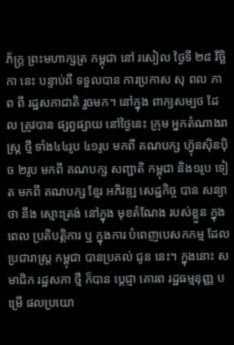ភ័ក្ត្រ ព្រះមហាក្សត្រ កម្ពុជា នៅ រសៀល ថ្ងៃទី ២៨ វិច្ឆិកា នេះ បន្ទាប់ពី ទទួលបាន ការប្រកាស សុ ពល ភាព ពី រដ្ឋសភាជាតិ រួចមក។ នៅក្នុង ពាក្យសម្បថ ដែល ត្រូវបាន ផ្សព្វផ្សាយ នៅថ្ងៃនេះ ក្រុម អ្នកតំណាងរាស្ត្រ ថ្មី ទាំង៤៤រូប ៤១រូប មកពី គណបក្ស ហ្វ៊ុនស៊ិនប៉ិច ២រូប មកពី គណបក្ស សញ្ជាតិ កម្ពុជា និង១រូប ទៀត មកពី គណបក្ស ខ្មែរ អភិវឌ្ឍ សេដ្ឋកិច្ច បាន សន្យាថា នឹង ស្មោះត្រង់ នៅក្នុង មុខតំណែង របស់ខ្លួន ក្នុងពេល ប្រតិបត្តិការ ឬ ក្នុងការ បំពេញបេសកកម្ម ដែល ប្រជារាស្ត្រ កម្ពុជា បានប្រគល់ ជូន នេះ។ ក្នុងនោះ សមាជិក រដ្ឋសភា ថ្មី ក៏បាន ប្តេជ្ញា គោរព រដ្ឋធម្មនុញ្ញ បម្រើ ផលប្រយោ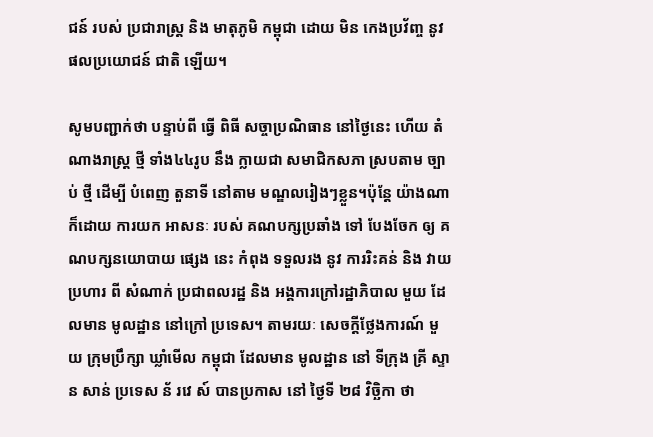ជន៍ របស់ ប្រជារាស្ត្រ និង មាតុភូមិ កម្ពុជា ដោយ មិន កេងប្រវ័ញ្ច នូវ ផលប្រយោជន៍ ជាតិ ឡើយ។

សូមបញ្ជាក់ថា បន្ទាប់ពី ធ្វើ ពិធី សច្ចាប្រណិធាន នៅថ្ងៃនេះ ហើយ តំណាងរាស្ត្រ ថ្មី ទាំង៤៤រូប នឹង ក្លាយជា សមាជិកសភា ស្របតាម ច្បាប់ ថ្មី ដើម្បី បំពេញ តួនាទី នៅតាម មណ្ឌលរៀងៗខ្លួន។ប៉ុន្តែ យ៉ាងណាក៏ដោយ ការយក អាសនៈ របស់ គណបក្សប្រឆាំង ទៅ បែងចែក ឲ្យ គណបក្សនយោបាយ ផ្សេង នេះ កំពុង ទទួលរង នូវ ការរិះគន់ និង វាយប្រហារ ពី សំណាក់ ប្រជាពលរដ្ឋ និង អង្គការក្រៅរដ្ឋាភិបាល មួយ ដែលមាន មូលដ្ឋាន នៅក្រៅ ប្រទេស។ តាមរយៈ សេចក្តីថ្លែងការណ៍ មួយ ក្រុមប្រឹក្សា ឃ្លាំមើល កម្ពុជា ដែលមាន មូលដ្ឋាន នៅ ទីក្រុង គ្រី ស្ទា ន សាន់ ប្រទេស ន័ រវេ ស៍ បានប្រកាស នៅ ថ្ងៃទី ២៨ វិច្ឆិកា ថា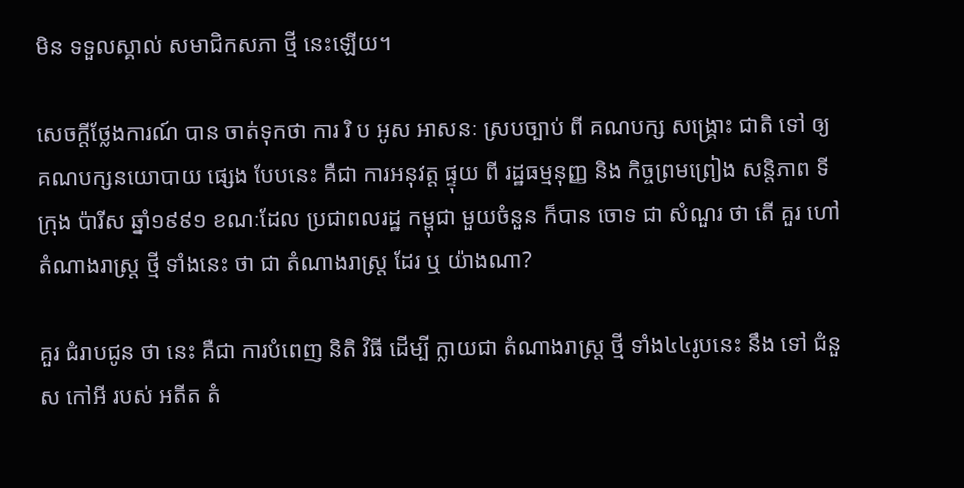មិន ទទួលស្គាល់ សមាជិកសភា ថ្មី នេះឡើយ។

សេចក្តីថ្លែងការណ៍ បាន ចាត់ទុកថា ការ រិ ប អូស អាសនៈ ស្របច្បាប់ ពី គណបក្ស សង្គ្រោះ ជាតិ ទៅ ឲ្យ គណបក្សនយោបាយ ផ្សេង បែបនេះ គឺជា ការអនុវត្ត ផ្ទុយ ពី រដ្ឋធម្មនុញ្ញ និង កិច្ចព្រមព្រៀង សន្តិភាព ទីក្រុង ប៉ារីស ឆ្នាំ១៩៩១ ខណៈដែល ប្រជាពលរដ្ឋ កម្ពុជា មួយចំនួន ក៏បាន ចោទ ជា សំណួរ ថា តើ គួរ ហៅ តំណាងរាស្ត្រ ថ្មី ទាំងនេះ ថា ជា តំណាងរាស្ត្រ ដែរ ឬ យ៉ាងណា?

គួរ ជំរាបជូន ថា នេះ គឺជា ការបំពេញ និតិ វិធី ដើម្បី ក្លាយជា តំណាងរាស្ត្រ ថ្មី ទាំង៤៤រូបនេះ នឹង ទៅ ជំនួស កៅអី របស់ អតីត តំ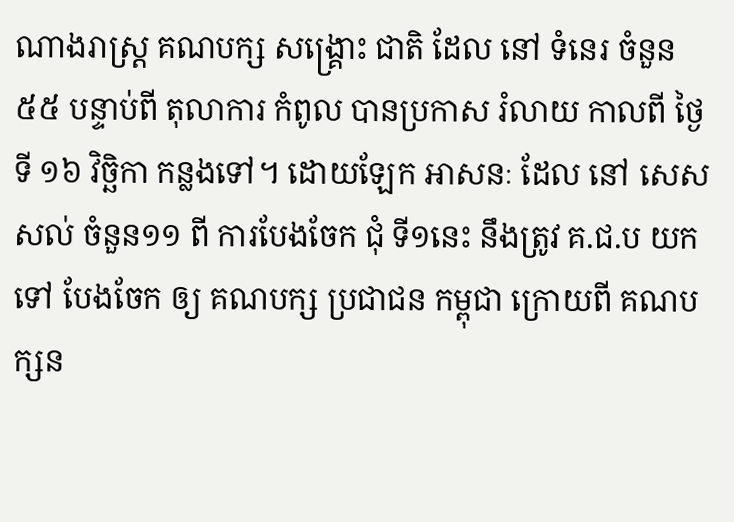ណាងរាស្ត្រ គណបក្ស សង្គ្រោះ ជាតិ ដែល នៅ ទំនេរ ចំនួន ៥៥ បន្ទាប់ពី តុលាការ កំពូល បានប្រកាស រំលាយ កាលពី ថ្ងៃទី ១៦ វិច្ឆិកា កន្លងទៅ។ ដោយឡែក អាសនៈ ដែល នៅ សេសសល់ ចំនួន១១ ពី ការបែងចែក ជុំ ទី១នេះ នឹងត្រូវ គ.ជ.ប យកទៅ បែងចែក ឲ្យ គណបក្ស ប្រជាជន កម្ពុជា ក្រោយពី គណបក្សន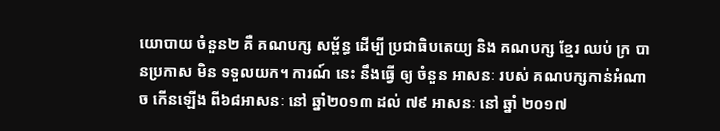យោបាយ ចំនួន២ គឺ គណបក្ស សម្ព័ន្ធ ដើម្បី ប្រជាធិបតេយ្យ និង គណបក្ស ខ្មែរ ឈប់ ក្រ បានប្រកាស មិន ទទួលយក។ ការណ៍ នេះ នឹងធ្វើ ឲ្យ ចំនួន អាសនៈ របស់ គណបក្សកាន់អំណាច កើនឡើង ពី៦៨អាសនៈ នៅ ឆ្នាំ២០១៣ ដល់ ៧៩ អាសនៈ នៅ ឆ្នាំ ២០១៧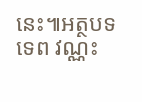នេះ៕អត្ថបទ ទេព វណ្ណះ